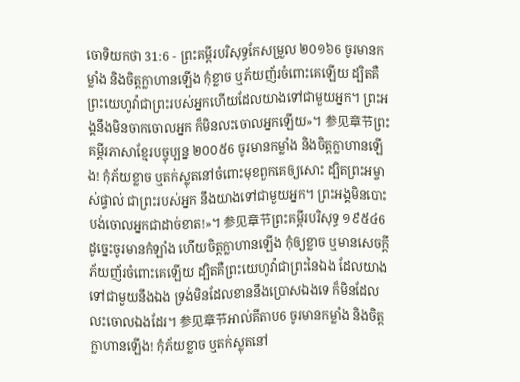ចោទិយកថា 31:6 - ព្រះគម្ពីរបរិសុទ្ធកែសម្រួល ២០១៦6 ចូរមានកម្លាំង និងចិត្តក្លាហានឡើង កុំខ្លាច ឬភ័យញ័រចំពោះគេឡើយ ដ្បិតគឺព្រះយេហូវ៉ាជាព្រះរបស់អ្នកហើយដែលយាងទៅជាមួយអ្នក។ ព្រះអង្គនឹងមិនចាកចោលអ្នក ក៏មិនលះចោលអ្នកឡើយ»។ 参见章节ព្រះគម្ពីរភាសាខ្មែរបច្ចុប្បន្ន ២០០៥6 ចូរមានកម្លាំង និងចិត្តក្លាហានឡើង! កុំភ័យខ្លាច ឬតក់ស្លុតនៅចំពោះមុខពួកគេឲ្យសោះ ដ្បិតព្រះអម្ចាស់ផ្ទាល់ ជាព្រះរបស់អ្នក នឹងយាងទៅជាមួយអ្នក។ ព្រះអង្គមិនបោះបង់ចោលអ្នកជាដាច់ខាត!»។ 参见章节ព្រះគម្ពីរបរិសុទ្ធ ១៩៥៤6 ដូច្នេះចូរមានកំឡាំង ហើយចិត្តក្លាហានឡើង កុំឲ្យខ្លាច ឬមានសេចក្ដីភ័យញ័រចំពោះគេឡើយ ដ្បិតគឺព្រះយេហូវ៉ាជាព្រះនៃឯង ដែលយាងទៅជាមួយនឹងឯង ទ្រង់មិនដែលខាននឹងប្រោសឯងទេ ក៏មិនដែលលះចោលឯងដែរ។ 参见章节អាល់គីតាប6 ចូរមានកម្លាំង និងចិត្តក្លាហានឡើង! កុំភ័យខ្លាច ឬតក់ស្លុតនៅ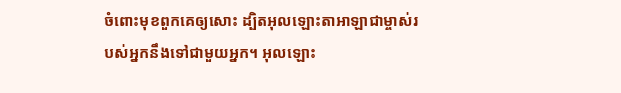ចំពោះមុខពួកគេឲ្យសោះ ដ្បិតអុលឡោះតាអាឡាជាម្ចាស់របស់អ្នកនឹងទៅជាមួយអ្នក។ អុលឡោះ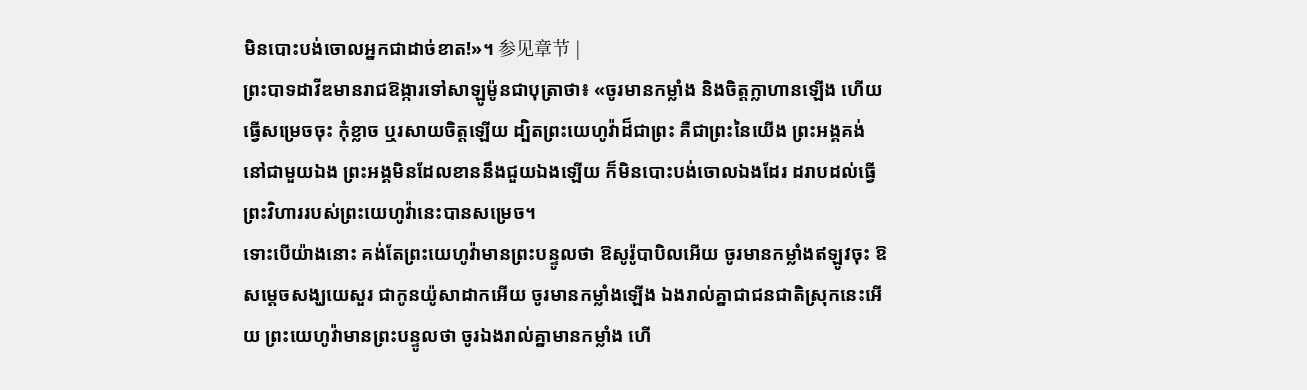មិនបោះបង់ចោលអ្នកជាដាច់ខាត!»។ 参见章节 |
ព្រះបាទដាវីឌមានរាជឱង្ការទៅសាឡូម៉ូនជាបុត្រាថា៖ «ចូរមានកម្លាំង និងចិត្តក្លាហានឡើង ហើយធ្វើសម្រេចចុះ កុំខ្លាច ឬរសាយចិត្តឡើយ ដ្បិតព្រះយេហូវ៉ាដ៏ជាព្រះ គឺជាព្រះនៃយើង ព្រះអង្គគង់នៅជាមួយឯង ព្រះអង្គមិនដែលខាននឹងជួយឯងឡើយ ក៏មិនបោះបង់ចោលឯងដែរ ដរាបដល់ធ្វើព្រះវិហាររបស់ព្រះយេហូវ៉ានេះបានសម្រេច។
ទោះបើយ៉ាងនោះ គង់តែព្រះយេហូវ៉ាមានព្រះបន្ទូលថា ឱសូរ៉ូបាបិលអើយ ចូរមានកម្លាំងឥឡូវចុះ ឱសម្ដេចសង្ឃយេសួរ ជាកូនយ៉ូសាដាកអើយ ចូរមានកម្លាំងឡើង ឯងរាល់គ្នាជាជនជាតិស្រុកនេះអើយ ព្រះយេហូវ៉ាមានព្រះបន្ទូលថា ចូរឯងរាល់គ្នាមានកម្លាំង ហើ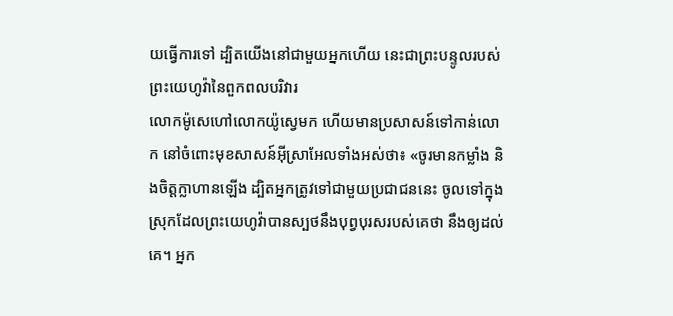យធ្វើការទៅ ដ្បិតយើងនៅជាមួយអ្នកហើយ នេះជាព្រះបន្ទូលរបស់ព្រះយេហូវ៉ានៃពួកពលបរិវារ
លោកម៉ូសេហៅលោកយ៉ូស្វេមក ហើយមានប្រសាសន៍ទៅកាន់លោក នៅចំពោះមុខសាសន៍អ៊ីស្រាអែលទាំងអស់ថា៖ «ចូរមានកម្លាំង និងចិត្តក្លាហានឡើង ដ្បិតអ្នកត្រូវទៅជាមួយប្រជាជននេះ ចូលទៅក្នុងស្រុកដែលព្រះយេហូវ៉ាបានស្បថនឹងបុព្វបុរសរបស់គេថា នឹងឲ្យដល់គេ។ អ្នក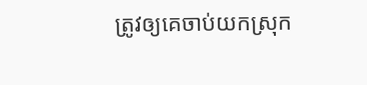ត្រូវឲ្យគេចាប់យកស្រុក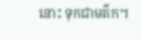នោះ ទុកជាមត៌ក។